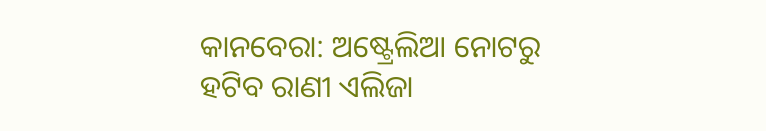କାନବେରା: ଅଷ୍ଟ୍ରେଲିଆ ନୋଟରୁ ହଟିବ ରାଣୀ ଏଲିଜା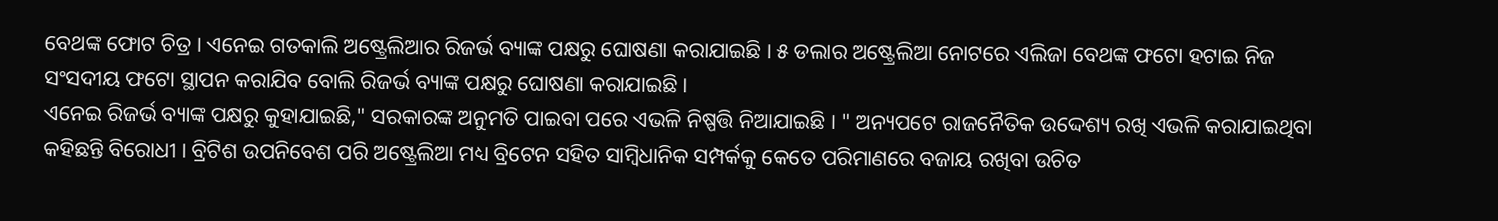ବେଥଙ୍କ ଫୋଟ ଚିତ୍ର । ଏନେଇ ଗତକାଲି ଅଷ୍ଟ୍ରେଲିଆର ରିଜର୍ଭ ବ୍ୟାଙ୍କ ପକ୍ଷରୁ ଘୋଷଣା କରାଯାଇଛି । ୫ ଡଲାର ଅଷ୍ଟ୍ରେଲିଆ ନୋଟରେ ଏଲିଜା ବେଥଙ୍କ ଫଟୋ ହଟାଇ ନିଜ ସଂସଦୀୟ ଫଟୋ ସ୍ଥାପନ କରାଯିବ ବୋଲି ରିଜର୍ଭ ବ୍ୟାଙ୍କ ପକ୍ଷରୁ ଘୋଷଣା କରାଯାଇଛି ।
ଏନେଇ ରିଜର୍ଭ ବ୍ୟାଙ୍କ ପକ୍ଷରୁ କୁହାଯାଇଛି," ସରକାରଙ୍କ ଅନୁମତି ପାଇବା ପରେ ଏଭଳି ନିଷ୍ପତ୍ତି ନିଆଯାଇଛି । " ଅନ୍ୟପଟେ ରାଜନୈତିକ ଉଦ୍ଦେଶ୍ୟ ରଖି ଏଭଳି କରାଯାଇଥିବା କହିଛନ୍ତି ବିରୋଧୀ । ବ୍ରିଟିଶ ଉପନିବେଶ ପରି ଅଷ୍ଟ୍ରେଲିଆ ମଧ୍ୟ ବ୍ରିଟେନ ସହିତ ସାମ୍ବିଧାନିକ ସମ୍ପର୍କକୁ କେତେ ପରିମାଣରେ ବଜାୟ ରଖିବା ଉଚିତ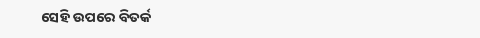ସେହି ଉପରେ ବିତର୍କ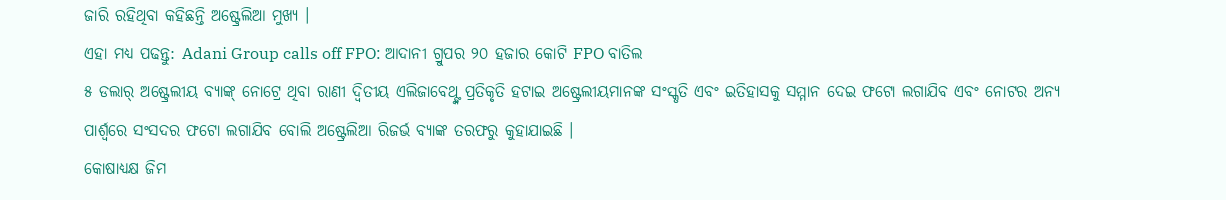ଜାରି ରହିଥିବା କହିଛନ୍ତି ଅଷ୍ଟ୍ରେଲିଆ ମୁଖ୍ୟ ।
ଏହା ମଧ୍ୟ ପଢନ୍ତୁ: Adani Group calls off FPO: ଆଦାନୀ ଗ୍ରୁପର ୨୦ ହଜାର କୋଟି FPO ବାତିଲ
୫ ଡଲାର୍ ଅଷ୍ଟ୍ରେଲୀୟ ବ୍ୟାଙ୍କ୍ ନୋଟ୍ରେ ଥିବା ରାଣୀ ଦ୍ବିତୀୟ ଏଲିଜାବେଥ୍ଙ୍କ ପ୍ରତିକୃତି ହଟାଇ ଅଷ୍ଟ୍ରେଲୀୟମାନଙ୍କ ସଂସ୍କୃତି ଏବଂ ଇତିହାସକୁ ସମ୍ମାନ ଦେଇ ଫଟୋ ଲଗାଯିବ ଏବଂ ନୋଟର ଅନ୍ୟ ପାର୍ଶ୍ବରେ ସଂସଦର ଫଟୋ ଲଗାଯିବ ବୋଲି ଅଷ୍ଟ୍ରେଲିଆ ରିଜର୍ଭ ବ୍ୟାଙ୍କ ତରଫରୁ କୁହାଯାଇଛି ।
କୋଷାଧ୍ୟକ୍ଷ ଜିମ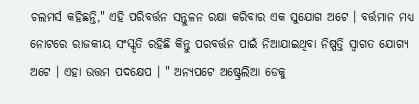ଚଲମର୍ସ କହିଛନ୍ତି," ଏହି ପରିବର୍ତ୍ତନ ସନ୍ତୁଳନ ରକ୍ଷା କରିବାର ଏକ ସୁଯୋଗ ଅଟେ । ବର୍ତ୍ତମାନ ମଧ୍ୟ ନୋଟରେ ରାଜକୀୟ ସଂସ୍କୃତି ରହିଛି କିନ୍ତୁ ପରବର୍ତ୍ତନ ପାଇଁ ନିଆଯାଇଥିବା ନିଷ୍ପତ୍ତି ସ୍ବାଗତ ଯୋଗ୍ୟ ଅଟେ । ଏହା ଉତ୍ତମ ପଦକ୍ଷେପ । " ଅନ୍ୟପଟେ ଅଷ୍ଟ୍ରେଲିଆ ଡେକୁ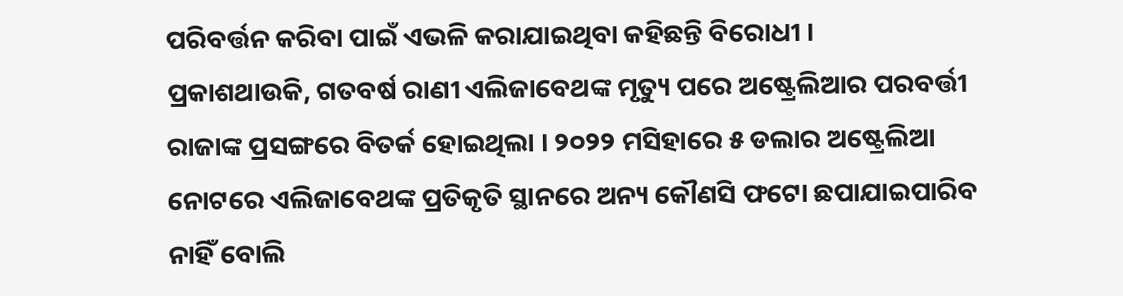ପରିବର୍ତ୍ତନ କରିବା ପାଇଁ ଏଭଳି କରାଯାଇଥିବା କହିଛନ୍ତି ବିରୋଧୀ ।
ପ୍ରକାଶଥାଉକି, ଗତବର୍ଷ ରାଣୀ ଏଲିଜାବେଥଙ୍କ ମୃତ୍ୟୁ ପରେ ଅଷ୍ଟ୍ରେଲିଆର ପରବର୍ତ୍ତୀ ରାଜାଙ୍କ ପ୍ରସଙ୍ଗରେ ବିତର୍କ ହୋଇଥିଲା । ୨୦୨୨ ମସିହାରେ ୫ ଡଲାର ଅଷ୍ଟ୍ରେଲିଆ ନୋଟରେ ଏଲିଜାବେଥଙ୍କ ପ୍ରତିକୃତି ସ୍ଥାନରେ ଅନ୍ୟ କୌଣସି ଫଟୋ ଛପାଯାଇପାରିବ ନାହିଁ ବୋଲି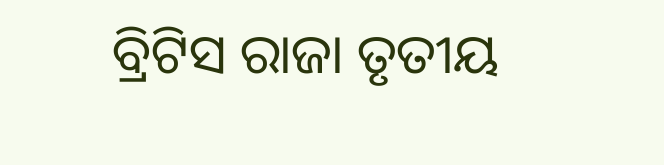ବ୍ରିଟିସ ରାଜା ତୃତୀୟ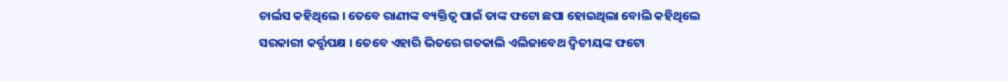ଚାର୍ଲସ କହିଥିଲେ । ତେବେ ରାଣୀଙ୍କ ବ୍ୟକ୍ତିତ୍ବ ପାଇଁ ତାଙ୍କ ଫଟୋ ଛପା ହୋଇଥିଲା ବୋଲି କହିଥିଲେ ସରକାରୀ କର୍ତ୍ତୃପକ୍ଷ । ତେବେ ଏହାରି ଭିତରେ ଗତକାଲି ଏଲିଜାବେଥ ଦ୍ବିତୀୟଙ୍କ ଫଟୋ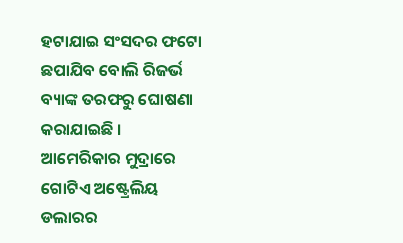ହଟାଯାଇ ସଂସଦର ଫଟୋ ଛପାଯିବ ବୋଲି ରିଜର୍ଭ ବ୍ୟାଙ୍କ ତରଫରୁ ଘୋଷଣା କରାଯାଇଛି । ଆମେରିକାର ମୁଦ୍ରାରେ ଗୋଟିଏ ଅଷ୍ଟ୍ରେଲିୟ ଡଲାରର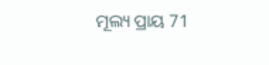ମୂଲ୍ୟ ପ୍ରାୟ 71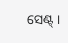ସେଣ୍ଟ୍ ।